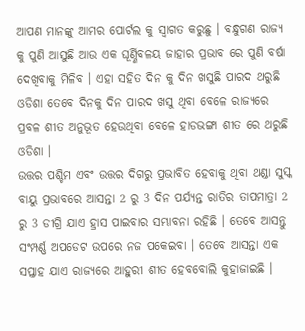ଆପଣ ମାନଙ୍କୁ ଆମର ପୋର୍ଟଲ କୁ ସ୍ୱାଗତ କରୁଛୁ । ବନ୍ଧୁଗଣ ରାଜ୍ୟ କୁ ପୁଣି ଆସୁଛି ଆଉ ଏକ ଘୂର୍ଣ୍ଣିବଳୟ ଜାହାର ପ୍ରଭାବ ରେ ପୁଣି ବର୍ଷା ଦେଖିବାକୁ ମିଳିବ । ଏହା ସହିତ ଦିନ କୁ ଦିନ ଖସୁଛି ପାରଦ ଥରୁଛି ଓଡିଶା ତେବେ ଦିନକୁ ଦିନ ପାରଦ ଖସୁ ଥିବା ବେଳେ ରାଜ୍ୟରେ ପ୍ରବଳ ଶୀତ ଅନୁଭୂତ ହେଉଥିବା ବେଳେ ହାଡଭଙ୍ଗା ଶୀତ ରେ ଥରୁଛି ଓଡିଶା ।
ଉତ୍ତର ପଶ୍ଚିମ ଏବଂ ଉତ୍ତର ଦିଗରୁ ପ୍ରଭାବିତ ହେବାକୁ ଥିବା ଥଣ୍ଡା ସୁସ୍କ ବାୟୁ ପ୍ରଭାବରେ ଆସନ୍ତା 2 ରୁ 3 ଦିନ ପର୍ଯ୍ୟନ୍ତ ରାତିର ତାପମାତ୍ରା 2 ରୁ 3 ଡୀଗ୍ରି ଯାଏ ହ୍ରାସ ପାଇବାର ସମ୍ଭାବନା ରହିଛି । ତେବେ ଆସନ୍ତୁ ସଂମ୍ପର୍ଣ୍ଣ ଅପଡେଟ ଉପରେ ନଜ ପକେଇବା । ତେବେ ଆସନ୍ତା ଏକ ସପ୍ତାହ ଯାଏ ରାଜ୍ୟରେ ଆହୁରୀ ଶୀତ ହେବବୋଲି କୁହାଜାଇଛି ।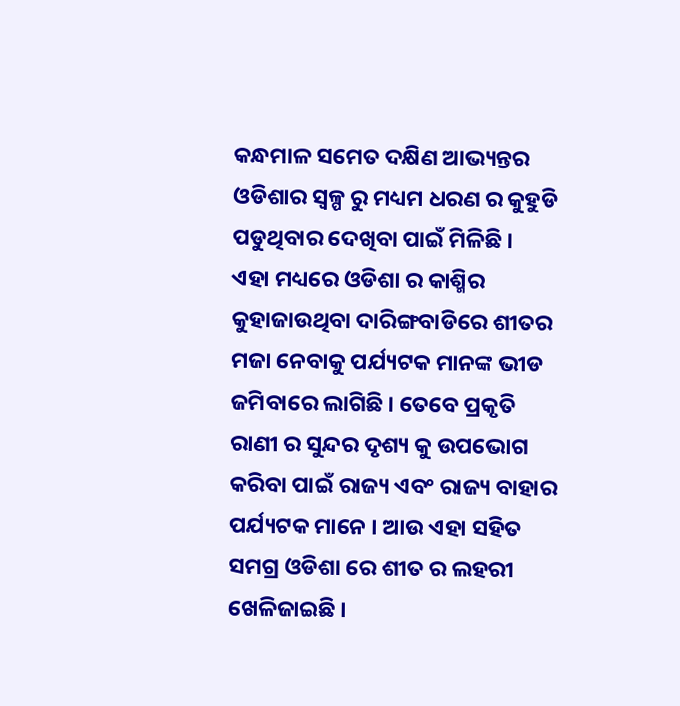କନ୍ଧମାଳ ସମେତ ଦକ୍ଷିଣ ଆଭ୍ୟନ୍ତର ଓଡିଶାର ସ୍ୱଳ୍ପ ରୁ ମଧ୍ୟମ ଧରଣ ର କୁହୁଡି ପଡୁଥିବାର ଦେଖିବା ପାଇଁ ମିଳିଛି ।
ଏହା ମଧ୍ୟରେ ଓଡିଶା ର କାଶ୍ମିର କୁହାଜାଉଥିବା ଦାରିଙ୍ଗବାଡିରେ ଶୀତର ମଜା ନେବାକୁ ପର୍ଯ୍ୟଟକ ମାନଙ୍କ ଭୀଡ ଜମିବାରେ ଲାଗିଛି । ତେବେ ପ୍ରକୃତି ରାଣୀ ର ସୁନ୍ଦର ଦୃଶ୍ୟ କୁ ଉପଭୋଗ କରିବା ପାଇଁ ରାଜ୍ୟ ଏବଂ ରାଜ୍ୟ ବାହାର ପର୍ଯ୍ୟଟକ ମାନେ । ଆଉ ଏହା ସହିତ ସମଗ୍ର ଓଡିଶା ରେ ଶୀତ ର ଲହରୀ ଖେଳିଜାଇଛି ।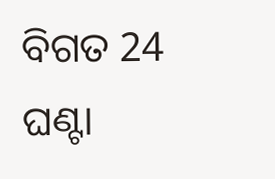ବିଗତ 24 ଘଣ୍ଟା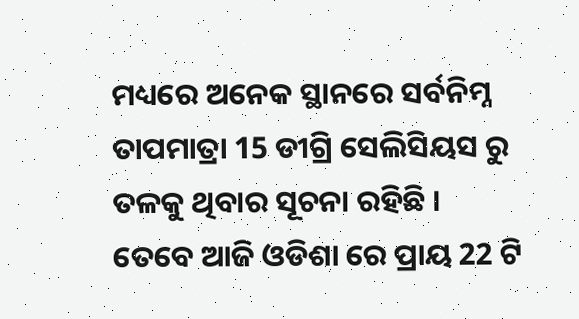ମଧ୍ୟରେ ଅନେକ ସ୍ଥାନରେ ସର୍ବନିମ୍ନ ତାପମାତ୍ରା 15 ଡୀଗ୍ରି ସେଲିସିୟସ ରୁ ତଳକୁ ଥିବାର ସୂଚନା ରହିଛି ।
ତେବେ ଆଜି ଓଡିଶା ରେ ପ୍ରାୟ 22 ଟି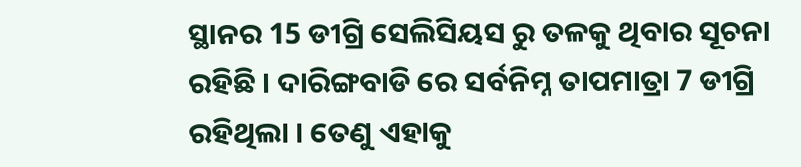ସ୍ଥାନର 15 ଡୀଗ୍ରି ସେଲିସିୟସ ରୁ ତଳକୁ ଥିବାର ସୂଚନା ରହିଛି । ଦାରିଙ୍ଗବାଡି ରେ ସର୍ବନିମ୍ନ ତାପମାତ୍ରା 7 ଡୀଗ୍ରି ରହିଥିଲା । ତେଣୁ ଏହାକୁ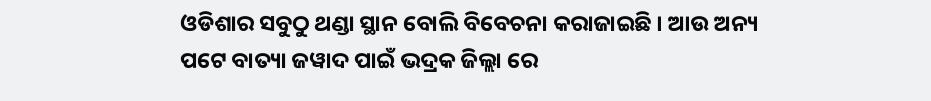ଓଡିଶାର ସବୁଠୁ ଥଣ୍ଡା ସ୍ଥାନ ବୋଲି ବିବେଚନା କରାଜାଇଛି । ଆଉ ଅନ୍ୟ ପଟେ ବାତ୍ୟା ଜୱାଦ ପାଇଁ ଭଦ୍ରକ ଜିଲ୍ଲା ରେ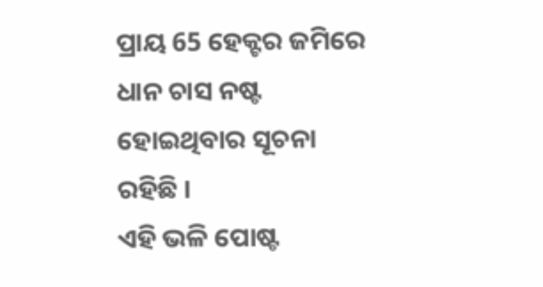ପ୍ରାୟ 65 ହେକ୍ଟର ଜମିରେ ଧାନ ଚାସ ନଷ୍ଟ ହୋଇଥିବାର ସୂଚନା ରହିଛି ।
ଏହି ଭଳି ପୋଷ୍ଟ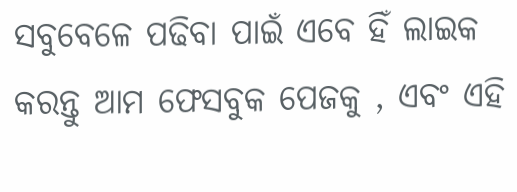ସବୁବେଳେ ପଢିବା ପାଇଁ ଏବେ ହିଁ ଲାଇକ କରନ୍ତୁ ଆମ ଫେସବୁକ ପେଜକୁ , ଏବଂ ଏହି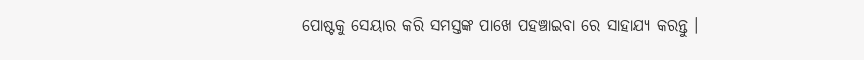ପୋଷ୍ଟକୁ ସେୟାର କରି ସମସ୍ତଙ୍କ ପାଖେ ପହଞ୍ଚାଇବା ରେ ସାହାଯ୍ୟ କରନ୍ତୁ ।